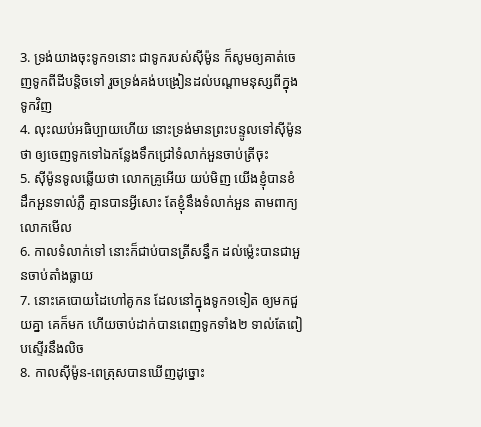3. ទ្រង់យាងចុះទូក១នោះ ជាទូករបស់ស៊ីម៉ូន ក៏សូមឲ្យគាត់ចេញទូកពីដីបន្តិចទៅ រួចទ្រង់គង់បង្រៀនដល់បណ្តាមនុស្សពីក្នុងទូកវិញ
4. លុះឈប់អធិប្បាយហើយ នោះទ្រង់មានព្រះបន្ទូលទៅស៊ីម៉ូនថា ឲ្យចេញទូកទៅឯកន្លែងទឹកជ្រៅទំលាក់អួនចាប់ត្រីចុះ
5. ស៊ីម៉ូនទូលឆ្លើយថា លោកគ្រូអើយ យប់មិញ យើងខ្ញុំបានខំដឹកអួនទាល់ភ្លឺ គ្មានបានអ្វីសោះ តែខ្ញុំនឹងទំលាក់អួន តាមពាក្យលោកមើល
6. កាលទំលាក់ទៅ នោះក៏ជាប់បានត្រីសន្ធឹក ដល់ម៉្លេះបានជាអួនចាប់តាំងធ្លាយ
7. នោះគេបោយដៃហៅគូកន ដែលនៅក្នុងទូក១ទៀត ឲ្យមកជួយគ្នា គេក៏មក ហើយចាប់ដាក់បានពេញទូកទាំង២ ទាល់តែពៀបស្ទើរនឹងលិច
8. កាលស៊ីម៉ូន-ពេត្រុសបានឃើញដូច្នោះ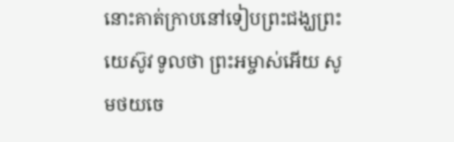នោះគាត់ក្រាបនៅទៀបព្រះជង្ឃព្រះយេស៊ូវ ទូលថា ព្រះអម្ចាស់អើយ សូមថយចេ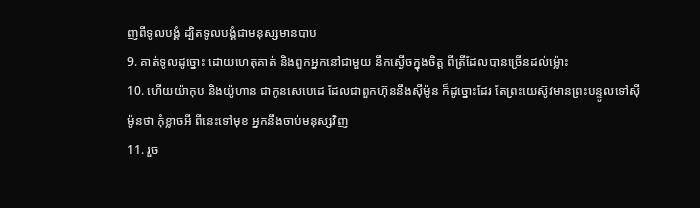ញពីទូលបង្គំ ដ្បិតទូលបង្គំជាមនុស្សមានបាប
9. គាត់ទូលដូច្នោះ ដោយហេតុគាត់ និងពួកអ្នកនៅជាមួយ នឹកស្ងើចក្នុងចិត្ត ពីត្រីដែលបានច្រើនដល់ម៉្លោះ
10. ហើយយ៉ាកុប និងយ៉ូហាន ជាកូនសេបេដេ ដែលជាពួកហ៊ុននឹងស៊ីម៉ូន ក៏ដូច្នោះដែរ តែព្រះយេស៊ូវមានព្រះបន្ទូលទៅស៊ីម៉ូនថា កុំខ្លាចអី ពីនេះទៅមុខ អ្នកនឹងចាប់មនុស្សវិញ
11. រួច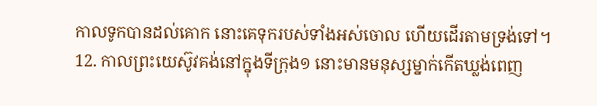កាលទូកបានដល់គោក នោះគេទុករបស់ទាំងអស់ចោល ហើយដើរតាមទ្រង់ទៅ។
12. កាលព្រះយេស៊ូវគង់នៅក្នុងទីក្រុង១ នោះមានមនុស្សម្នាក់កើតឃ្លង់ពេញ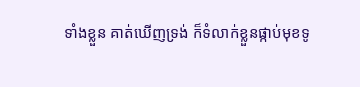ទាំងខ្លួន គាត់ឃើញទ្រង់ ក៏ទំលាក់ខ្លួនផ្កាប់មុខទូ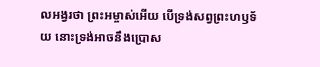លអង្វរថា ព្រះអម្ចាស់អើយ បើទ្រង់សព្វព្រះហឫទ័យ នោះទ្រង់អាចនឹងប្រោស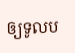ឲ្យទូលប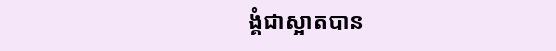ង្គំជាស្អាតបាន